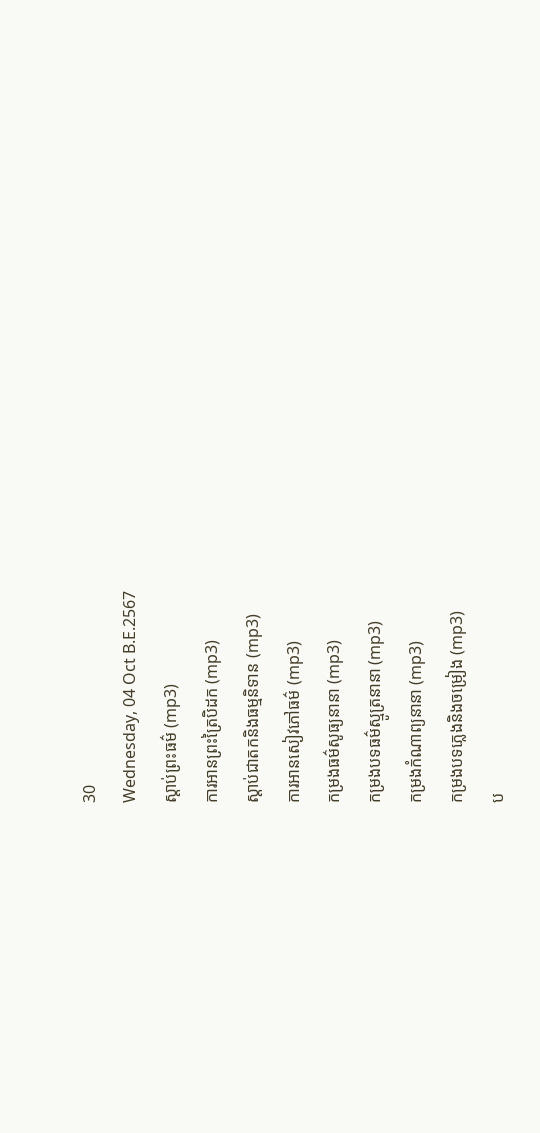30
Wednesday, 04 Oct B.E.2567
ស្តាប់ព្រះធម៌ (mp3)
ការអានព្រះត្រៃបិដក (mp3)
ស្តាប់ជាតកនិងធម្មនិទាន (mp3)
ការអានសៀវភៅធម៌ (mp3)
កម្រងធម៌សូធ្យនានា (mp3)
កម្រងបទធម៌ស្មូត្រនានា (mp3)
កម្រងកំណាព្យនានា (mp3)
កម្រងបទភ្លេងនិងចម្រៀង (mp3)
ប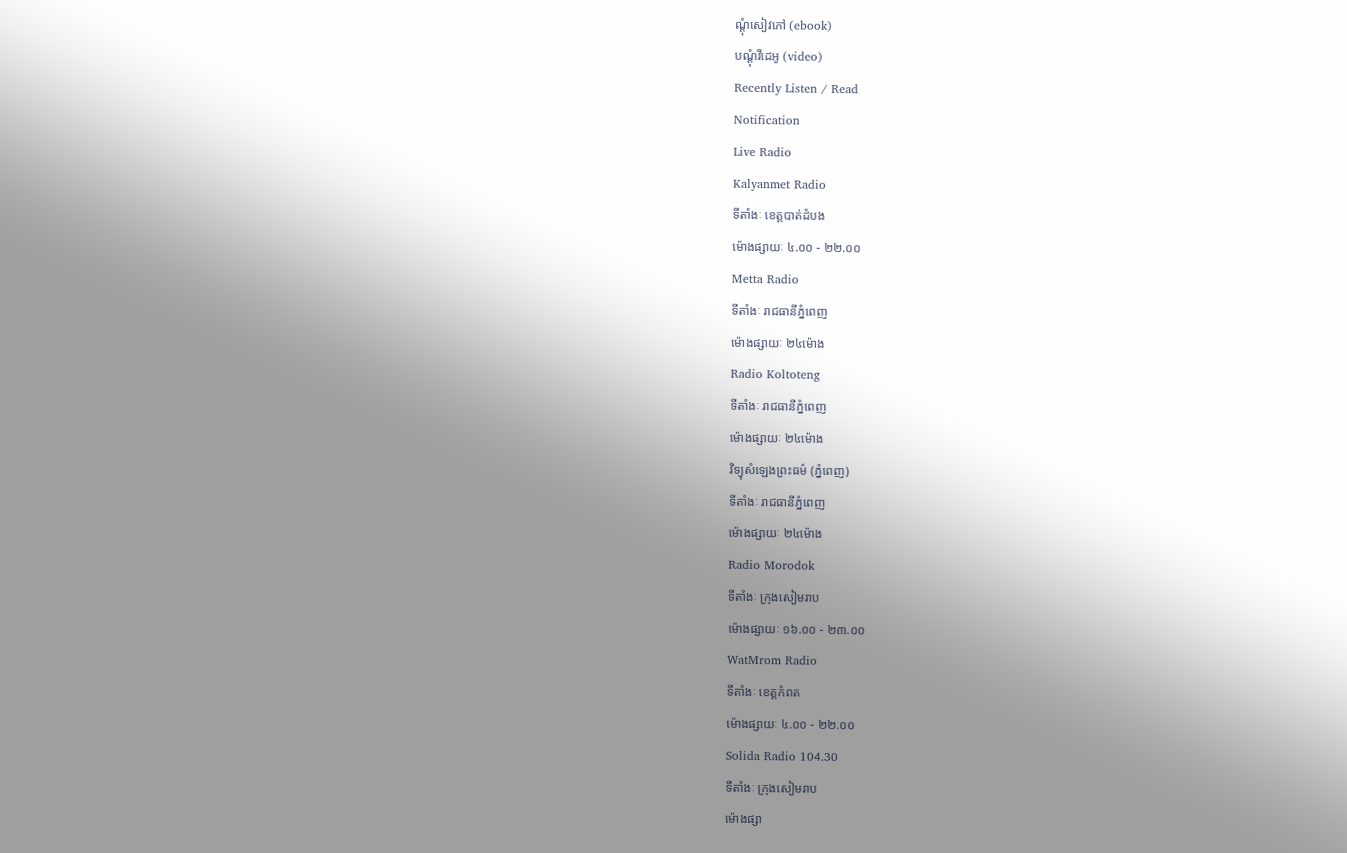ណ្តុំសៀវភៅ (ebook)
បណ្តុំវីដេអូ (video)
Recently Listen / Read
Notification
Live Radio
Kalyanmet Radio
ទីតាំងៈ ខេត្តបាត់ដំបង
ម៉ោងផ្សាយៈ ៤.០០ - ២២.០០
Metta Radio
ទីតាំងៈ រាជធានីភ្នំពេញ
ម៉ោងផ្សាយៈ ២៤ម៉ោង
Radio Koltoteng
ទីតាំងៈ រាជធានីភ្នំពេញ
ម៉ោងផ្សាយៈ ២៤ម៉ោង
វិទ្យុសំឡេងព្រះធម៌ (ភ្នំពេញ)
ទីតាំងៈ រាជធានីភ្នំពេញ
ម៉ោងផ្សាយៈ ២៤ម៉ោង
Radio Morodok
ទីតាំងៈ ក្រុងសៀមរាប
ម៉ោងផ្សាយៈ ១៦.០០ - ២៣.០០
WatMrom Radio
ទីតាំងៈ ខេត្តកំពត
ម៉ោងផ្សាយៈ ៤.០០ - ២២.០០
Solida Radio 104.30
ទីតាំងៈ ក្រុងសៀមរាប
ម៉ោងផ្សា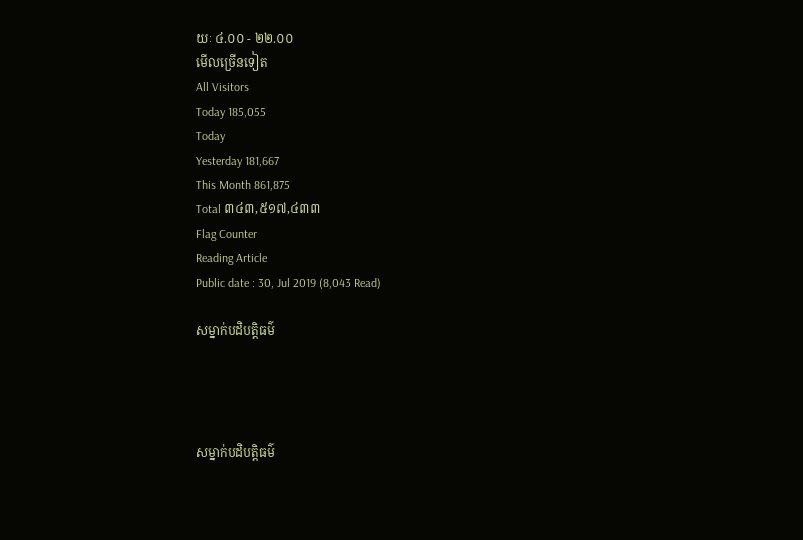យៈ ៤.០០ - ២២.០០
មើលច្រើនទៀត
All Visitors
Today 185,055
Today
Yesterday 181,667
This Month 861,875
Total ៣៤៣,៥១៧,៤៣៣
Flag Counter
Reading Article
Public date : 30, Jul 2019 (8,043 Read)

សម្នាក់បដិបត្តិធម៌




សម្នាក់បដិបត្តិធម៌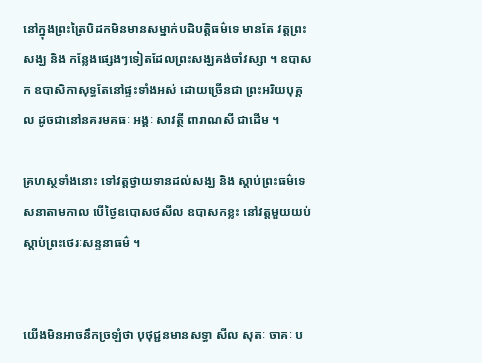នៅក្នុងព្រះត្រៃបិដកមិនមានសម្នាក់បដិបត្តិធម៌ទេ មានតែ វត្តព្រះសង្ឃ និង កន្លែងផ្សេងៗទៀតដែលព្រះសង្ឃគង់ចាំវស្សា ។ ឧបាសក ឧបាសិកាសុទ្ធតែនៅផ្ទះទាំងអស់ ដោយច្រើនជា ព្រះអរិយបុគ្គល ដូចជានៅនគរមគធៈ អង្គៈ សាវត្ថី ពារាណសី ជាដើម ។

គ្រហស្ថទាំងនោះ ទៅវត្តថ្វាយទានដល់សង្ឃ និង ស្តាប់ព្រះធម៌ទេសនាតាមកាល បើថ្ងៃឧបោសថសីល ឧបាសកខ្លះ នៅវត្តមួយយប់ស្តាប់ព្រះថេរៈសន្ទនាធម៌ ។


យើងមិនអាចនឹកច្រឡំថា បុថុជ្ជនមានសទ្ធា សីល សុតៈ ចាគៈ ប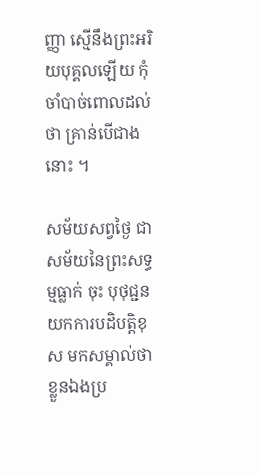ញ្ញា ស្មើនឹងព្រះអរិយបុគ្គលឡើយ កុំចាំបាច់ពោលដល់ថា គ្រាន់បើជាងនោះ ។

សម័យសព្វថ្ងៃ ជាសម័យនៃព្រះសទ្ធម្មធ្លាក់ ចុះ បុថុជ្ជនយកការបដិបត្តិខុស មកសម្គាល់ថាខ្លួនឯងប្រ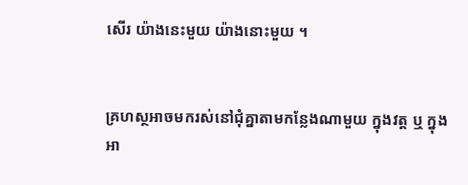សើរ យ៉ាងនេះមួយ យ៉ាងនោះមួយ ។


គ្រហស្ថអាចមករស់នៅជុំគ្នាតាមកន្លែងណាមួយ ក្នុងវត្ត ឬ ក្នុងអា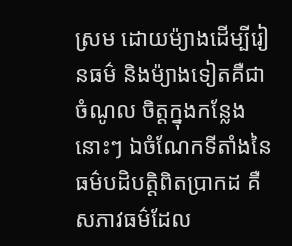ស្រម ដោយម៉្យាងដើម្បីរៀនធម៌ និងម៉្យាងទៀតគឺជាចំណូល ចិត្តក្នុងកន្លែងនោះៗ ឯចំណែកទីតាំងនៃធម៌បដិបត្តិពិតប្រាកដ គឺ សភាវធម៌ដែល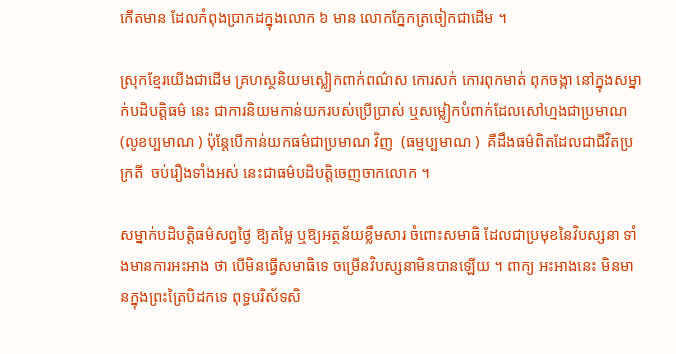កើតមាន ដែលកំពុងប្រាកដក្នុងលោក ៦ មាន លោកភ្នែកត្រចៀកជាដើម ។

ស្រុកខ្មែរយើងជាដើម គ្រហស្ថនិយមស្លៀកពាក់ពណ៌ស កោរសក់ កោរពុកមាត់ ពុកចង្កា នៅក្នុងសម្នាក់បដិបត្តិធម៌ នេះ ជាការនិយមកាន់យករបស់ប្រើប្រាស់ ឬសម្លៀកបំពាក់ដែលសៅហ្មងជាប្រមាណ (លូខប្បមាណ ) ប៉ុន្តែបើកាន់យកធម៌ជាប្រមាណ វិញ  (ធម្មប្បមាណ )  គឺដឹងធម៌ពិតដែលជាជីវិតប្រក្រតី  ចប់រឿងទាំងអស់ នេះជាធម៌បដិបត្តិចេញចាកលោក ។

សម្នាក់បដិបត្តិធម៌សព្វថ្ងៃ ឱ្យតម្លៃ ឬឱ្យអត្ថន័យខ្លឹមសារ ចំពោះសមាធិ ដែលជាប្រមុខនៃវិបស្សនា ទាំងមានការអះអាង ថា បើមិនធ្វើសមាធិទេ ចម្រើនវិបស្សនាមិនបានឡើយ ។ ពាក្យ អះអាងនេះ មិនមានក្នុងព្រះត្រៃបិដកទេ ពុទ្ធបរិស័ទសិ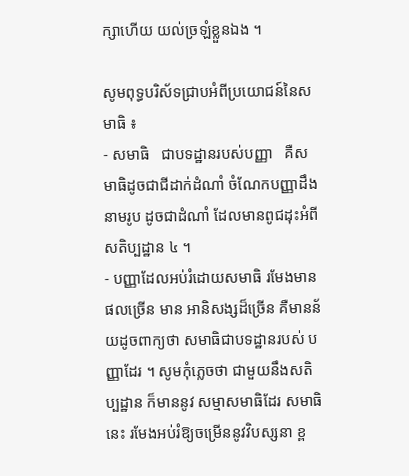ក្សាហើយ យល់ច្រឡំខ្លួនឯង ។

សូមពុទ្ធបរិស័ទជ្រាបអំពីប្រយោជន៍នៃសមាធិ ៖
- សមាធិ   ជាបទដ្ឋានរបស់បញ្ញា   គឺសមាធិដូចជាជីដាក់ដំណាំ ចំណែកបញ្ញាដឹងនាមរូប ដូចជាដំណាំ ដែលមានពូជដុះអំពី សតិប្បដ្ឋាន ៤ ។
- បញ្ញាដែលអប់រំដោយសមាធិ រមែងមានផលច្រើន មាន អានិសង្សដ៏ច្រើន គឺមានន័យដូចពាក្យថា សមាធិជាបទដ្ឋានរបស់ បញ្ញាដែរ ។ សូមកុំភ្លេចថា ជាមួយនឹងសតិប្បដ្ឋាន ក៏មាននូវ សម្មាសមាធិដែរ សមាធិនេះ រមែងអប់រំឱ្យចម្រើននូវវិបស្សនា ខ្ព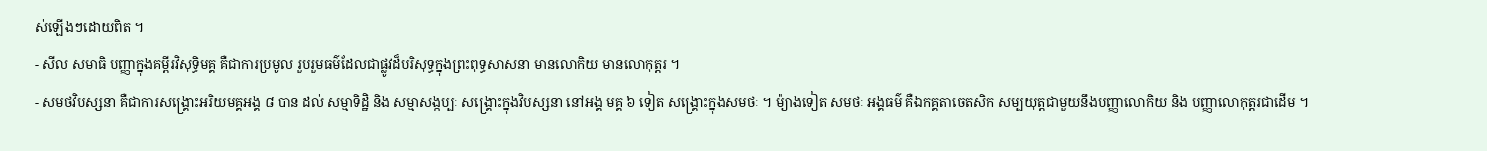ស់ឡើងៗដោយពិត ។
- សីល សមាធិ បញ្ញាក្នុងគម្ពីរវិសុទ្ធិមគ្គ គឺជាការប្រមូល រួបរួមធម៌ដែលជាផ្លូវដ៏បរិសុទ្ធក្នុងព្រះពុទ្ធសាសនា មានលោកិយ មានលោកុត្តរ ។
- សមថវិបស្សនា គឺជាការសង្គ្រោះអរិយមគ្គអង្គ ៨ បាន ដល់ សម្មាទិដ្ឋិ និង សម្មាសង្កប្បៈ សង្គ្រោះក្នុងវិបស្សនា នៅអង្គ មគ្គ ៦ ទៀត សង្គ្រោះក្នុងសមថៈ ។ ម៉្យាងទៀត សមថៈ អង្គធម៌ គឺឯកគ្គតាចេតសិក សម្បយុត្តជាមួយនឹងបញ្ញាលោកិយ និង បញ្ញាលោកុត្តរជាដើម ។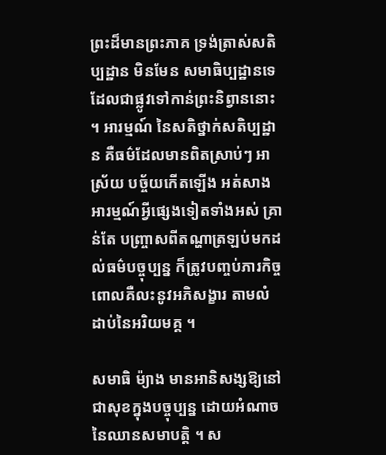ព្រះដ៏មានព្រះភាគ ទ្រង់ត្រាស់សតិប្បដ្ឋាន មិនមែន សមាធិប្បដ្ឋានទេ ដែលជាផ្លូវទៅកាន់ព្រះនិព្វាននោះ ។ អារម្មណ៍ នៃសតិថ្នាក់សតិប្បដ្ឋាន គឺធម៌ដែលមានពិតស្រាប់ៗ អាស្រ័យ បច្ច័យកើតឡើង អត់សាងអារម្មណ៍អ្វីផ្សេងទៀតទាំងអស់ គ្រាន់តែ បញ្ច្រាសពីតណ្ហាត្រឡប់មកដល់ធម៌បច្ចុប្បន្ន ក៏ត្រូវបញ្ចប់ភារកិច្ច ពោលគឺលះនូវអភិសង្ខារ តាមលំដាប់នៃអរិយមគ្គ ។

សមាធិ ម៉្យាង មានអានិសង្សឱ្យនៅជាសុខក្នុងបច្ចុប្បន្ន ដោយអំណាចនៃឈានសមាបត្តិ ។ ស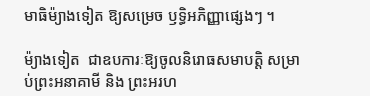មាធិម៉្យាងទៀត ឱ្យសម្រេច ឫទ្ធិអភិញ្ញាផ្សេងៗ ។

ម៉្យាងទៀត  ជាឧបការៈឱ្យចូលនិរោធសមាបត្តិ សម្រាប់ព្រះអនាគាមី និង ព្រះអរហ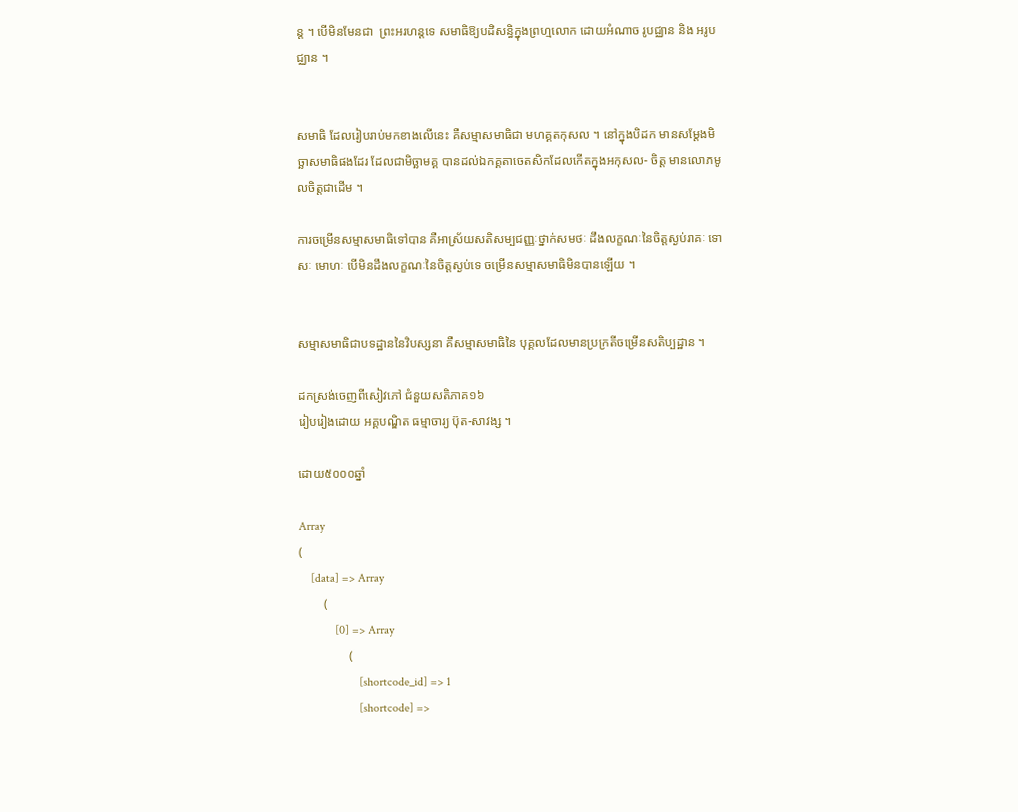ន្ត ។ បើមិនមែនជា  ព្រះអរហន្តទេ សមាធិឱ្យបដិសន្ធិក្នុងព្រហ្មលោក ដោយអំណាច រូបជ្ឈាន និង អរូបជ្ឈាន ។


សមាធិ ដែលរៀបរាប់មកខាងលើនេះ គឺសម្មាសមាធិជា មហគ្គតកុសល ។ នៅក្នុងបិដក មានសម្តែងមិច្ឆាសមាធិផងដែរ ដែលជាមិច្ឆាមគ្គ បានដល់ឯកគ្គតាចេតសិកដែលកើតក្នុងអកុសល- ចិត្ត មានលោភមូលចិត្តជាដើម ។

ការចម្រើនសម្មាសមាធិទៅបាន គឺអាស្រ័យសតិសម្បជញ្ញៈថ្នាក់សមថៈ ដឹងលក្ខណៈនៃចិត្តស្ងប់រាគៈ ទោសៈ មោហៈ បើមិនដឹងលក្ខណៈនៃចិត្តស្ងប់ទេ ចម្រើនសម្មាសមាធិមិនបានឡើយ ។


សម្មាសមាធិជាបទដ្ឋាននៃវិបស្សនា គឺសម្មាសមាធិនៃ បុគ្គលដែលមានប្រក្រតីចម្រើនសតិប្បដ្ឋាន ។

ដកស្រង់ចេញពីសៀវភៅ ជំនួយសតិភាគ១៦
រៀបរៀងដោយ អគ្គបណ្ឌិត ធម្មាចារ្យ ប៊ុត-សាវង្ស ។

ដោយ៥០០០ឆ្នាំ

Array
(
    [data] => Array
        (
            [0] => Array
                (
                    [shortcode_id] => 1
                    [shortcode] =>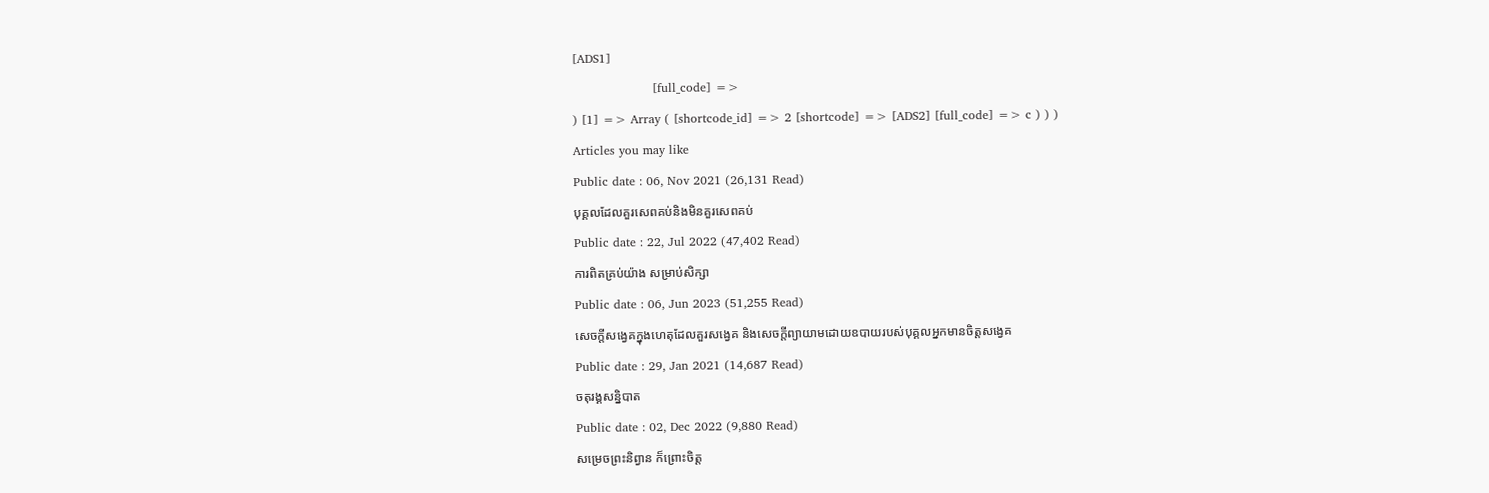[ADS1]
                    [full_code] =>
) [1] => Array ( [shortcode_id] => 2 [shortcode] => [ADS2] [full_code] => c ) ) )
Articles you may like
Public date : 06, Nov 2021 (26,131 Read)
បុគ្គលដែលគួរសេពគប់និងមិនគួរសេពគប់
Public date : 22, Jul 2022 (47,402 Read)
ការពិតគ្រប់យ៉ាង សម្រាប់សិក្សា
Public date : 06, Jun 2023 (51,255 Read)
សេចក្តីសង្វេគក្នុងហេតុដែលគួរសង្វេគ និងសេចក្តីព្យាយាមដោយឧបាយរបស់បុគ្គលអ្នកមានចិត្តសង្វេគ
Public date : 29, Jan 2021 (14,687 Read)
ចតុរង្គសន្និបាត
Public date : 02, Dec 2022 (9,880 Read)
សម្រេចព្រះនិព្វាន ក៏ព្រោះចិត្ត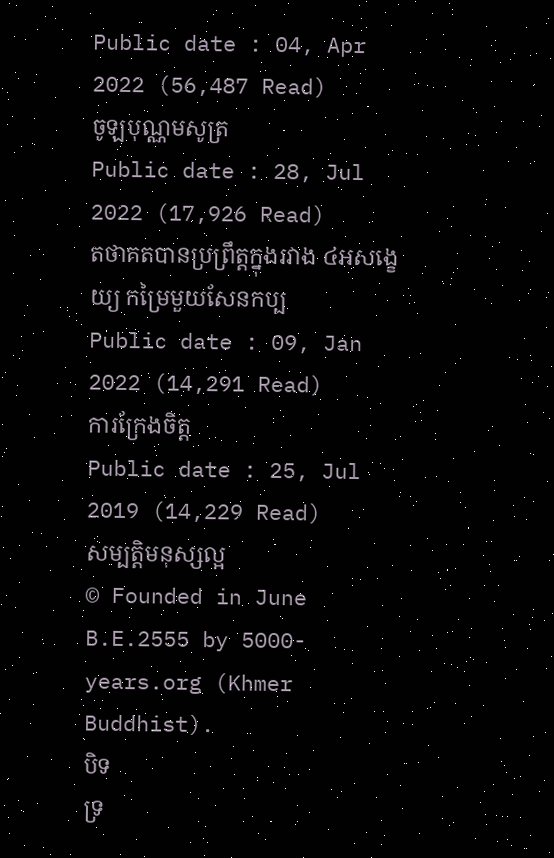Public date : 04, Apr 2022 (56,487 Read)
ចូឡបុណ្ណមសូត្រ
Public date : 28, Jul 2022 (17,926 Read)
តថាគតបានប្រព្រឹត្តក្នុងរវាង ៤អសង្ខេយ្យ កម្រៃមួយសែនកប្ប
Public date : 09, Jan 2022 (14,291 Read)
ការក្រែងចិត្ត
Public date : 25, Jul 2019 (14,229 Read)
សម្បត្តិមនុស្សល្អ
© Founded in June B.E.2555 by 5000-years.org (Khmer Buddhist).
បិទ
ទ្រ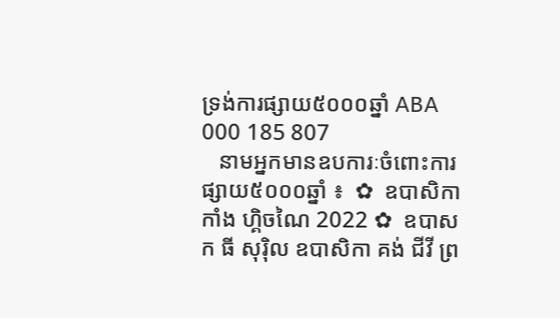ទ្រង់ការផ្សាយ៥០០០ឆ្នាំ ABA 000 185 807
   នាមអ្នកមានឧបការៈចំពោះការផ្សាយ៥០០០ឆ្នាំ ៖  ✿  ឧបាសិកា កាំង ហ្គិចណៃ 2022 ✿  ឧបាសក ធី សុរ៉ិល ឧបាសិកា គង់ ជីវី ព្រ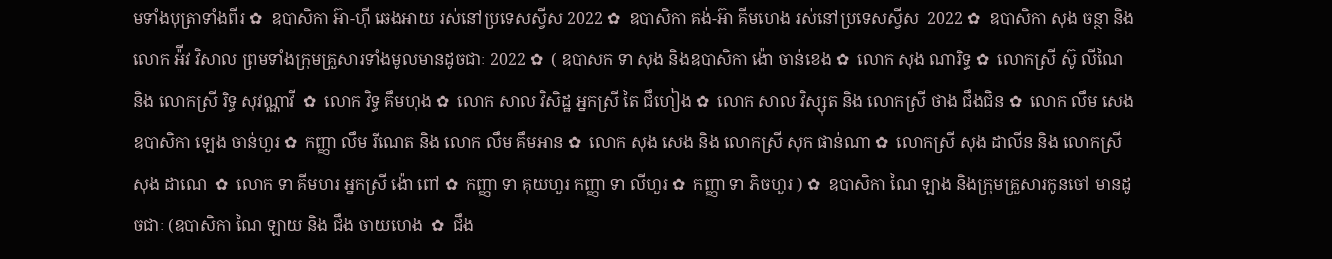មទាំងបុត្រាទាំងពីរ ✿  ឧបាសិកា អ៊ា-ហុី ឆេងអាយ រស់នៅប្រទេសស្វីស 2022 ✿  ឧបាសិកា គង់-អ៊ា គីមហេង រស់នៅប្រទេសស្វីស  2022 ✿  ឧបាសិកា សុង ចន្ថា និង លោក អ៉ីវ វិសាល ព្រមទាំងក្រុមគ្រួសារទាំងមូលមានដូចជាៈ 2022 ✿  ( ឧបាសក ទា សុង និងឧបាសិកា ង៉ោ ចាន់ខេង ✿  លោក សុង ណារិទ្ធ ✿  លោកស្រី ស៊ូ លីណៃ និង លោកស្រី រិទ្ធ សុវណ្ណាវី  ✿  លោក វិទ្ធ គឹមហុង ✿  លោក សាល វិសិដ្ឋ អ្នកស្រី តៃ ជឹហៀង ✿  លោក សាល វិស្សុត និង លោកស្រី ថាង ជឹងជិន ✿  លោក លឹម សេង ឧបាសិកា ឡេង ចាន់ហួរ ✿  កញ្ញា លឹម រីណេត និង លោក លឹម គឹមអាន ✿  លោក សុង សេង និង លោកស្រី សុក ផាន់ណា ✿  លោកស្រី សុង ដាលីន និង លោកស្រី សុង ដាណេ  ✿  លោក ទា គីមហរ អ្នកស្រី ង៉ោ ពៅ ✿  កញ្ញា ទា គុយហួរ កញ្ញា ទា លីហួរ ✿  កញ្ញា ទា ភិចហួរ ) ✿  ឧបាសិកា ណៃ ឡាង និងក្រុមគ្រួសារកូនចៅ មានដូចជាៈ (ឧបាសិកា ណៃ ឡាយ និង ជឹង ចាយហេង  ✿  ជឹង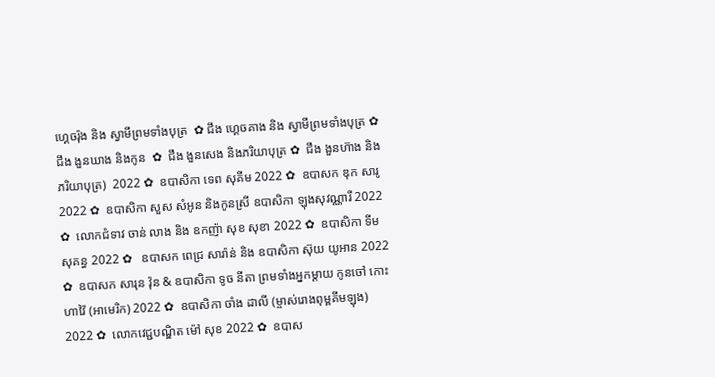ហ្គេចរ៉ុង និង ស្វាមីព្រមទាំងបុត្រ  ✿ ជឹង ហ្គេចគាង និង ស្វាមីព្រមទាំងបុត្រ ✿   ជឹង ងួនឃាង និងកូន  ✿  ជឹង ងួនសេង និងភរិយាបុត្រ ✿  ជឹង ងួនហ៊ាង និងភរិយាបុត្រ)  2022 ✿  ឧបាសិកា ទេព សុគីម 2022 ✿  ឧបាសក ឌុក សារូ 2022 ✿  ឧបាសិកា សួស សំអូន និងកូនស្រី ឧបាសិកា ឡុងសុវណ្ណារី 2022 ✿  លោកជំទាវ ចាន់ លាង និង ឧកញ៉ា សុខ សុខា 2022 ✿  ឧបាសិកា ទីម សុគន្ធ 2022 ✿   ឧបាសក ពេជ្រ សារ៉ាន់ និង ឧបាសិកា ស៊ុយ យូអាន 2022 ✿  ឧបាសក សារុន វ៉ុន & ឧបាសិកា ទូច នីតា ព្រមទាំងអ្នកម្តាយ កូនចៅ កោះហាវ៉ៃ (អាមេរិក) 2022 ✿  ឧបាសិកា ចាំង ដាលី (ម្ចាស់រោងពុម្ពគីមឡុង) 2022 ✿  លោកវេជ្ជបណ្ឌិត ម៉ៅ សុខ 2022 ✿  ឧបាស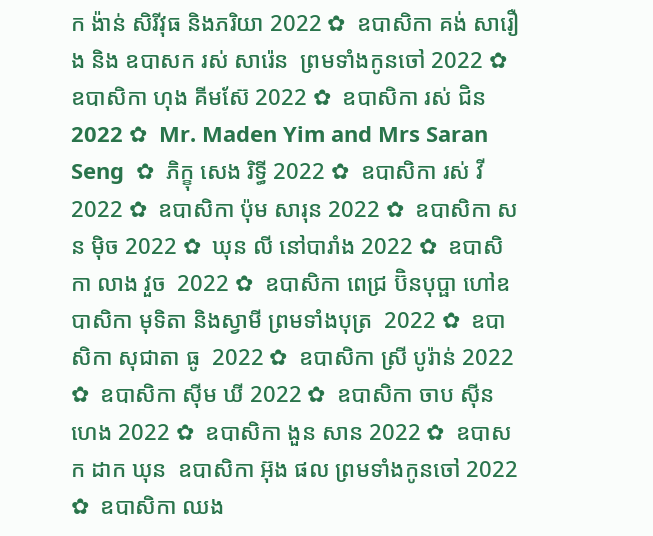ក ង៉ាន់ សិរីវុធ និងភរិយា 2022 ✿  ឧបាសិកា គង់ សារឿង និង ឧបាសក រស់ សារ៉េន  ព្រមទាំងកូនចៅ 2022 ✿  ឧបាសិកា ហុង គីមស៊ែ 2022 ✿  ឧបាសិកា រស់ ជិន 2022 ✿  Mr. Maden Yim and Mrs Saran Seng  ✿  ភិក្ខុ សេង រិទ្ធី 2022 ✿  ឧបាសិកា រស់ វី 2022 ✿  ឧបាសិកា ប៉ុម សារុន 2022 ✿  ឧបាសិកា សន ម៉ិច 2022 ✿  ឃុន លី នៅបារាំង 2022 ✿  ឧបាសិកា លាង វួច  2022 ✿  ឧបាសិកា ពេជ្រ ប៊ិនបុប្ផា ហៅឧបាសិកា មុទិតា និងស្វាមី ព្រមទាំងបុត្រ  2022 ✿  ឧបាសិកា សុជាតា ធូ  2022 ✿  ឧបាសិកា ស្រី បូរ៉ាន់ 2022 ✿  ឧបាសិកា ស៊ីម ឃី 2022 ✿  ឧបាសិកា ចាប ស៊ីនហេង 2022 ✿  ឧបាសិកា ងួន សាន 2022 ✿  ឧបាសក ដាក ឃុន  ឧបាសិកា អ៊ុង ផល ព្រមទាំងកូនចៅ 2022 ✿  ឧបាសិកា ឈង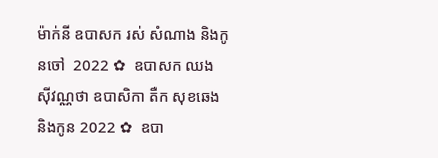ម៉ាក់នី ឧបាសក រស់ សំណាង និងកូនចៅ  2022 ✿  ឧបាសក ឈង សុីវណ្ណថា ឧបាសិកា តឺក សុខឆេង និងកូន 2022 ✿  ឧបា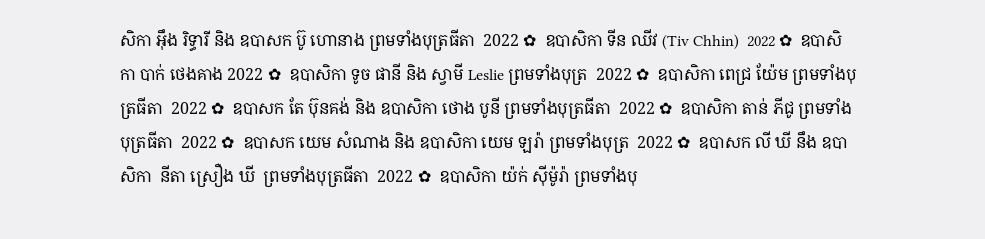សិកា អុឹង រិទ្ធារី និង ឧបាសក ប៊ូ ហោនាង ព្រមទាំងបុត្រធីតា  2022 ✿  ឧបាសិកា ទីន ឈីវ (Tiv Chhin)  2022 ✿  ឧបាសិកា បាក់ ថេងគាង 2022 ✿  ឧបាសិកា ទូច ផានី និង ស្វាមី Leslie ព្រមទាំងបុត្រ  2022 ✿  ឧបាសិកា ពេជ្រ យ៉ែម ព្រមទាំងបុត្រធីតា  2022 ✿  ឧបាសក តែ ប៊ុនគង់ និង ឧបាសិកា ថោង បូនី ព្រមទាំងបុត្រធីតា  2022 ✿  ឧបាសិកា តាន់ ភីជូ ព្រមទាំងបុត្រធីតា  2022 ✿  ឧបាសក យេម សំណាង និង ឧបាសិកា យេម ឡរ៉ា ព្រមទាំងបុត្រ  2022 ✿  ឧបាសក លី ឃី នឹង ឧបាសិកា  នីតា ស្រឿង ឃី  ព្រមទាំងបុត្រធីតា  2022 ✿  ឧបាសិកា យ៉ក់ សុីម៉ូរ៉ា ព្រមទាំងបុ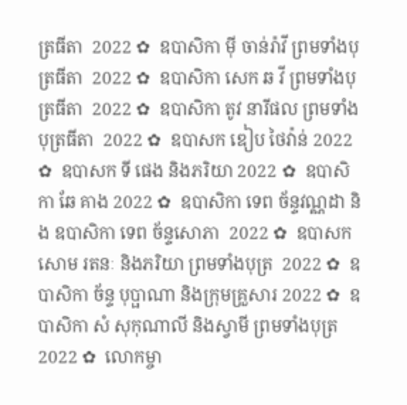ត្រធីតា  2022 ✿  ឧបាសិកា មុី ចាន់រ៉ាវី ព្រមទាំងបុត្រធីតា  2022 ✿  ឧបាសិកា សេក ឆ វី ព្រមទាំងបុត្រធីតា  2022 ✿  ឧបាសិកា តូវ នារីផល ព្រមទាំងបុត្រធីតា  2022 ✿  ឧបាសក ឌៀប ថៃវ៉ាន់ 2022 ✿  ឧបាសក ទី ផេង និងភរិយា 2022 ✿  ឧបាសិកា ឆែ គាង 2022 ✿  ឧបាសិកា ទេព ច័ន្ទវណ្ណដា និង ឧបាសិកា ទេព ច័ន្ទសោភា  2022 ✿  ឧបាសក សោម រតនៈ និងភរិយា ព្រមទាំងបុត្រ  2022 ✿  ឧបាសិកា ច័ន្ទ បុប្ផាណា និងក្រុមគ្រួសារ 2022 ✿  ឧបាសិកា សំ សុកុណាលី និងស្វាមី ព្រមទាំងបុត្រ  2022 ✿  លោកម្ចា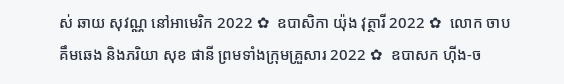ស់ ឆាយ សុវណ្ណ នៅអាមេរិក 2022 ✿  ឧបាសិកា យ៉ុង វុត្ថារី 2022 ✿  លោក ចាប គឹមឆេង និងភរិយា សុខ ផានី ព្រមទាំងក្រុមគ្រួសារ 2022 ✿  ឧបាសក ហ៊ីង-ច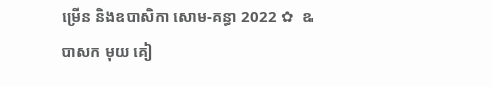ម្រើន និងឧបាសិកា សោម-គន្ធា 2022 ✿  ឩបាសក មុយ គៀ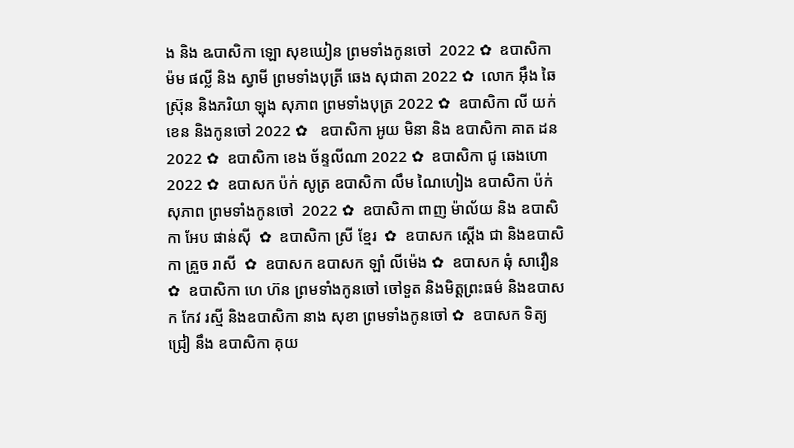ង និង ឩបាសិកា ឡោ សុខឃៀន ព្រមទាំងកូនចៅ  2022 ✿  ឧបាសិកា ម៉ម ផល្លី និង ស្វាមី ព្រមទាំងបុត្រី ឆេង សុជាតា 2022 ✿  លោក អ៊ឹង ឆៃស្រ៊ុន និងភរិយា ឡុង សុភាព ព្រមទាំងបុត្រ 2022 ✿  ឧបាសិកា លី យក់ខេន និងកូនចៅ 2022 ✿   ឧបាសិកា អូយ មិនា និង ឧបាសិកា គាត ដន 2022 ✿  ឧបាសិកា ខេង ច័ន្ទលីណា 2022 ✿  ឧបាសិកា ជូ ឆេងហោ 2022 ✿  ឧបាសក ប៉ក់ សូត្រ ឧបាសិកា លឹម ណៃហៀង ឧបាសិកា ប៉ក់ សុភាព ព្រមទាំងកូនចៅ  2022 ✿  ឧបាសិកា ពាញ ម៉ាល័យ និង ឧបាសិកា អែប ផាន់ស៊ី  ✿  ឧបាសិកា ស្រី ខ្មែរ  ✿  ឧបាសក ស្តើង ជា និងឧបាសិកា គ្រួច រាសី  ✿  ឧបាសក ឧបាសក ឡាំ លីម៉េង ✿  ឧបាសក ឆុំ សាវឿន  ✿  ឧបាសិកា ហេ ហ៊ន ព្រមទាំងកូនចៅ ចៅទួត និងមិត្តព្រះធម៌ និងឧបាសក កែវ រស្មី និងឧបាសិកា នាង សុខា ព្រមទាំងកូនចៅ ✿  ឧបាសក ទិត្យ ជ្រៀ នឹង ឧបាសិកា គុយ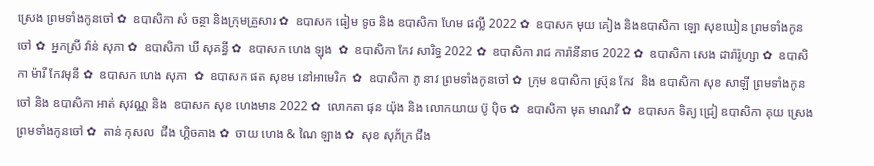ស្រេង ព្រមទាំងកូនចៅ ✿  ឧបាសិកា សំ ចន្ថា និងក្រុមគ្រួសារ ✿  ឧបាសក ធៀម ទូច និង ឧបាសិកា ហែម ផល្លី 2022 ✿  ឧបាសក មុយ គៀង និងឧបាសិកា ឡោ សុខឃៀន ព្រមទាំងកូនចៅ ✿  អ្នកស្រី វ៉ាន់ សុភា ✿  ឧបាសិកា ឃី សុគន្ធី ✿  ឧបាសក ហេង ឡុង  ✿  ឧបាសិកា កែវ សារិទ្ធ 2022 ✿  ឧបាសិកា រាជ ការ៉ានីនាថ 2022 ✿  ឧបាសិកា សេង ដារ៉ារ៉ូហ្សា ✿  ឧបាសិកា ម៉ារី កែវមុនី ✿  ឧបាសក ហេង សុភា  ✿  ឧបាសក ផត សុខម នៅអាមេរិក  ✿  ឧបាសិកា ភូ នាវ ព្រមទាំងកូនចៅ ✿  ក្រុម ឧបាសិកា ស្រ៊ុន កែវ  និង ឧបាសិកា សុខ សាឡី ព្រមទាំងកូនចៅ និង ឧបាសិកា អាត់ សុវណ្ណ និង  ឧបាសក សុខ ហេងមាន 2022 ✿  លោកតា ផុន យ៉ុង និង លោកយាយ ប៊ូ ប៉ិច ✿  ឧបាសិកា មុត មាណវី ✿  ឧបាសក ទិត្យ ជ្រៀ ឧបាសិកា គុយ ស្រេង ព្រមទាំងកូនចៅ ✿  តាន់ កុសល  ជឹង ហ្គិចគាង ✿  ចាយ ហេង & ណៃ ឡាង ✿  សុខ សុភ័ក្រ ជឹង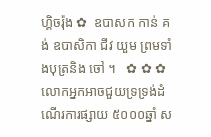ហ្គិចរ៉ុង ✿  ឧបាសក កាន់ គង់ ឧបាសិកា ជីវ យួម ព្រមទាំងបុត្រនិង ចៅ ។   ✿ ✿ ✿  លោកអ្នកអាចជួយទ្រទ្រង់ដំណើរការផ្សាយ ៥០០០ឆ្នាំ ស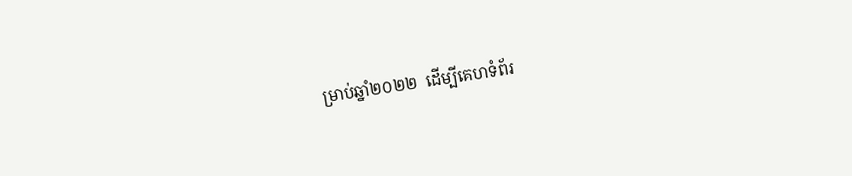ម្រាប់ឆ្នាំ២០២២  ដើម្បីគេហទំព័រ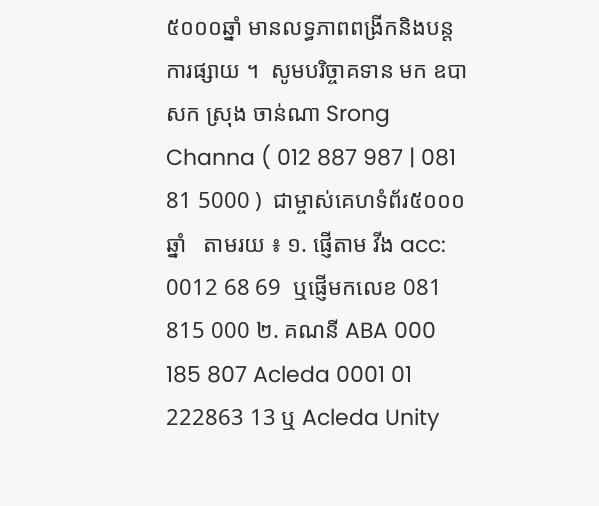៥០០០ឆ្នាំ មានលទ្ធភាពពង្រីកនិងបន្តការផ្សាយ ។  សូមបរិច្ចាគទាន មក ឧបាសក ស្រុង ចាន់ណា Srong Channa ( 012 887 987 | 081 81 5000 )  ជាម្ចាស់គេហទំព័រ៥០០០ឆ្នាំ   តាមរយ ៖ ១. ផ្ញើតាម វីង acc: 0012 68 69  ឬផ្ញើមកលេខ 081 815 000 ២. គណនី ABA 000 185 807 Acleda 0001 01 222863 13 ឬ Acleda Unity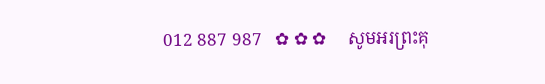012 887 987   ✿ ✿ ✿     សូមអរព្រះគុ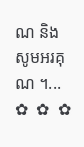ណ និង សូមអរគុណ ។...       ✿  ✿  ✿